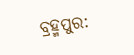ବ୍ରହ୍ମପୁର: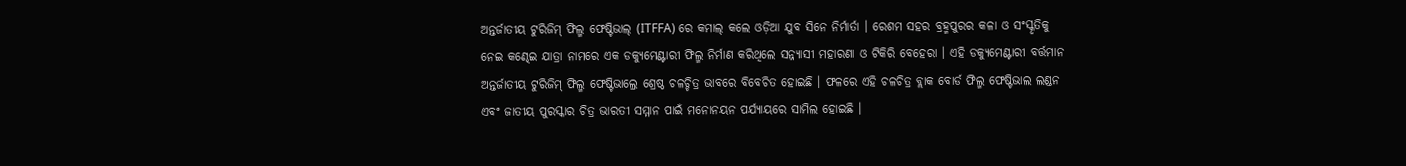ଅନ୍ତର୍ଜାତୀୟ ଟୁରିଜିମ୍ ଫିଲ୍ମ ଫେଷ୍ଟିଭାଲ୍ (ITFFA) ରେ କମାଲ୍ କଲେ ଓଡ଼ିଆ ଯୁବ ସିନେ ନିର୍ମାର୍ତା । ରେଶମ ସହର ବ୍ରହ୍ମପୁରର କଳା ଓ ସଂସ୍କୃତିକୁ ନେଇ କଣ୍ଢେଇ ଯାତ୍ରା ନାମରେ ଏକ ଡକ୍ୟୁମେଣ୍ଟାରୀ ଫିଲ୍ମ ନିର୍ମାଣ କରିଥିଲେ ସନ୍ନ୍ୟାସୀ ମହାରଣା ଓ ଟିକିରି ବେହେରା । ଏହି ଡକ୍ୟୁମେଣ୍ଟାରୀ ବର୍ତ୍ତମାନ ଅନ୍ତର୍ଜାତୀୟ ଟୁରିଜିମ୍ ଫିଲ୍ମ ଫେଷ୍ଟିଭାଲ୍ରେ ଶ୍ରେଷ୍ଠ ଚଳଚ୍ଚିତ୍ର ଭାବରେ ବିବେଚିତ ହୋଇଛି । ଫଳରେ ଏହି ଚଳଚିତ୍ର ବ୍ଲାକ ବୋର୍ଡ ଫିଲ୍ମ ଫେଷ୍ଟିଭାଲ ଲଣ୍ଡନ ଏବଂ ଜାତୀୟ ପୁରସ୍କାର ଚିତ୍ର ଭାରତୀ ସମ୍ମାନ ପାଇଁ ମନୋନୟନ ପର୍ଯ୍ୟାୟରେ ସାମିଲ ହୋଇଛି ।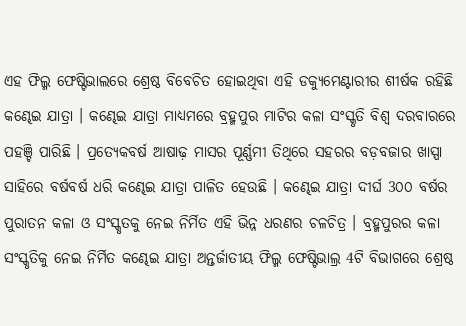ଏହ ଫିଲ୍ମ ଫେଷ୍ଟିଭାଲରେ ଶ୍ରେଷ୍ଠ ବିବେଚିତ ହୋଇଥିବା ଏହି ଡକ୍ୟୁମେଣ୍ଟାରୀର ଶୀର୍ଷକ ରହିଛି କଣ୍ଢେଇ ଯାତ୍ରା । କଣ୍ଢେଇ ଯାତ୍ରା ମାଧ୍ୟମରେ ବ୍ରହ୍ମପୁର ମାଟିର କଳା ସଂସ୍କୃତି ବିଶ୍ଵ ଦରବାରରେ ପହଞ୍ଚି ପାରିଛି । ପ୍ରତ୍ୟେକବର୍ଷ ଆଷାଢ଼ ମାସର ପୂର୍ଣ୍ଣମୀ ତିଥିରେ ସହରର ବଡ଼ବଜାର ଖାସ୍ପା ସାହିରେ ବର୍ଷବର୍ଷ ଧରି କଣ୍ଢେଇ ଯାତ୍ରା ପାଳିତ ହେଉଛି । କଣ୍ଢେଇ ଯାତ୍ରା ଦୀର୍ଘ 3୦୦ ବର୍ଷର ପୁରାତନ କଳା ଓ ସଂସ୍କୃତକୁ ନେଇ ନିର୍ମିତ ଏହି ଭିନ୍ନ ଧରଣର ଚଳଚିତ୍ର । ବ୍ରହ୍ମପୁରର କଳା ସଂସ୍କୃତିକୁ ନେଇ ନିର୍ମିତ କଣ୍ଢେଇ ଯାତ୍ରା ଅନ୍ତର୍ଜାତୀୟ ଫିଲ୍ମ ଫେଷ୍ଟିଭାଲ୍ର 4ଟି ବିଭାଗରେ ଶ୍ରେଷ୍ଠ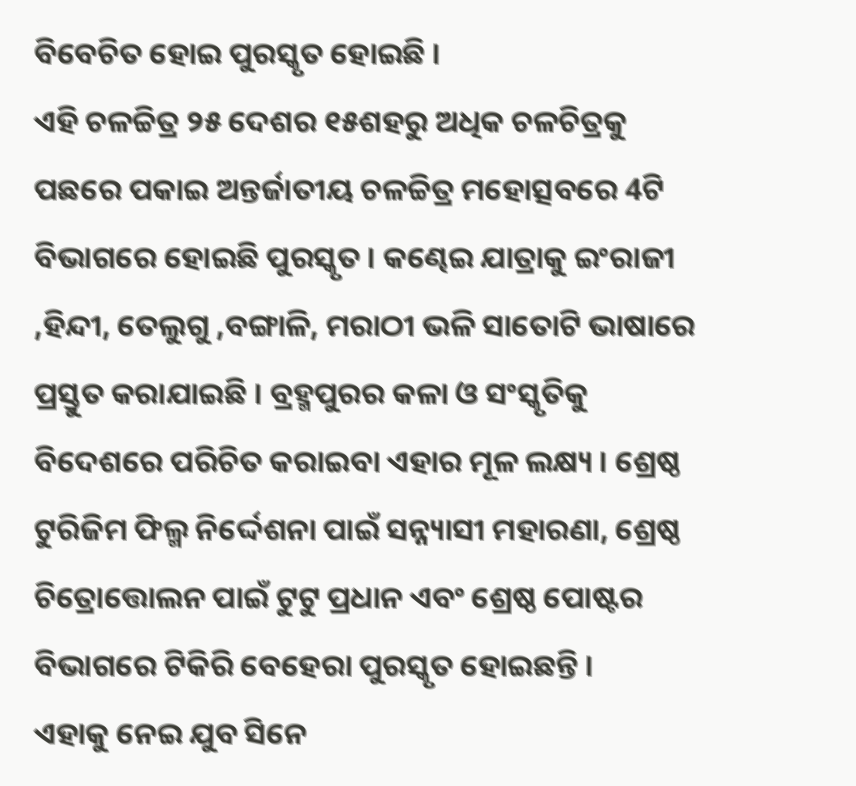ବିବେଚିତ ହୋଇ ପୁରସ୍କୃତ ହୋଇଛି ।
ଏହି ଚଳଚ୍ଚିତ୍ର ୨୫ ଦେଶର ୧୫ଶହରୁ ଅଧିକ ଚଳଚିତ୍ରକୁ ପଛରେ ପକାଇ ଅନ୍ତର୍ଜାତୀୟ ଚଳଚ୍ଚିତ୍ର ମହୋତ୍ସବରେ 4ଟି ବିଭାଗରେ ହୋଇଛି ପୁରସ୍କୃତ । କଣ୍ଢେଇ ଯାତ୍ରାକୁ ଇଂରାଜୀ ,ହିନ୍ଦୀ, ତେଲୁଗୁ ,ବଙ୍ଗାଳି, ମରାଠୀ ଭଳି ସାତୋଟି ଭାଷାରେ ପ୍ରସ୍ତୁତ କରାଯାଇଛି । ବ୍ରହ୍ମପୁରର କଳା ଓ ସଂସ୍କୃତିକୁ ବିଦେଶରେ ପରିଚିତ କରାଇବା ଏହାର ମୂଳ ଲକ୍ଷ୍ୟ । ଶ୍ରେଷ୍ଠ ଟୁରିଜିମ ଫିଲ୍ମ ନିର୍ଦ୍ଦେଶନା ପାଇଁ ସନ୍ନ୍ୟାସୀ ମହାରଣା, ଶ୍ରେଷ୍ଠ ଚିତ୍ରୋତ୍ତୋଲନ ପାଇଁ ଟୁଟୁ ପ୍ରଧାନ ଏବଂ ଶ୍ରେଷ୍ଠ ପୋଷ୍ଟର ବିଭାଗରେ ଟିକିରି ବେହେରା ପୁରସ୍କୃତ ହୋଇଛନ୍ତି ।
ଏହାକୁ ନେଇ ଯୁବ ସିନେ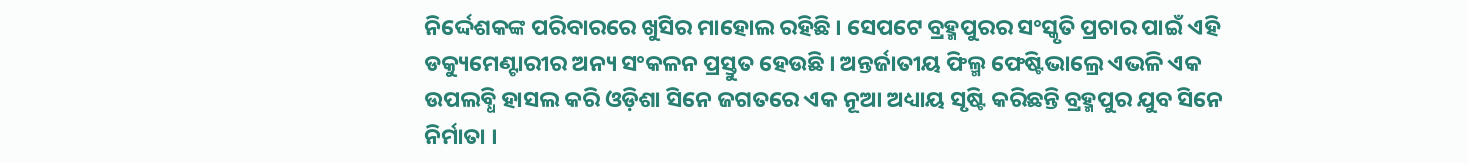ନିର୍ଦ୍ଦେଶକଙ୍କ ପରିବାରରେ ଖୁସିର ମାହୋଲ ରହିଛି । ସେପଟେ ବ୍ରହ୍ମପୁରର ସଂସ୍କୃତି ପ୍ରଚାର ପାଇଁ ଏହି ଡକ୍ୟୁମେଣ୍ଟାରୀର ଅନ୍ୟ ସଂକଳନ ପ୍ରସ୍ତୁତ ହେଉଛି । ଅନ୍ତର୍ଜାତୀୟ ଫିଲ୍ମ ଫେଷ୍ଟିଭାଲ୍ରେ ଏଭଳି ଏକ ଉପଲବ୍ଧି ହାସଲ କରି ଓଡ଼ିଶା ସିନେ ଜଗତରେ ଏକ ନୂଆ ଅଧ୍ୟାୟ ସୃଷ୍ଟି କରିଛନ୍ତି ବ୍ରହ୍ମପୁର ଯୁବ ସିନେ ନିର୍ମାତା ।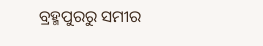ବ୍ରହ୍ମପୁରରୁ ସମୀର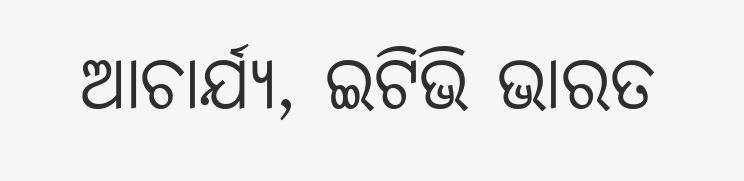ଆଚାର୍ଯ୍ୟ, ଇଟିଭି ଭାରତ